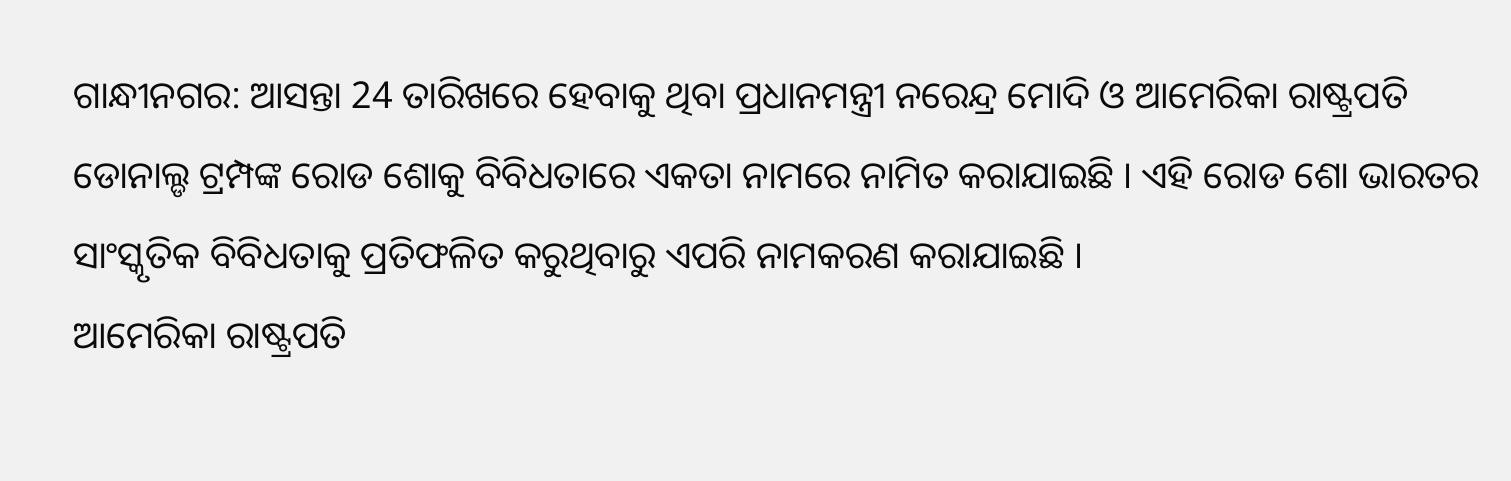ଗାନ୍ଧୀନଗର: ଆସନ୍ତା 24 ତାରିଖରେ ହେବାକୁ ଥିବା ପ୍ରଧାନମନ୍ତ୍ରୀ ନରେନ୍ଦ୍ର ମୋଦି ଓ ଆମେରିକା ରାଷ୍ଟ୍ରପତି ଡୋନାଲ୍ଡ ଟ୍ରମ୍ପଙ୍କ ରୋଡ ଶୋକୁ ବିବିଧତାରେ ଏକତା ନାମରେ ନାମିତ କରାଯାଇଛି । ଏହି ରୋଡ ଶୋ ଭାରତର ସାଂସ୍କୃତିକ ବିବିଧତାକୁ ପ୍ରତିଫଳିତ କରୁଥିବାରୁ ଏପରି ନାମକରଣ କରାଯାଇଛି ।
ଆମେରିକା ରାଷ୍ଟ୍ରପତି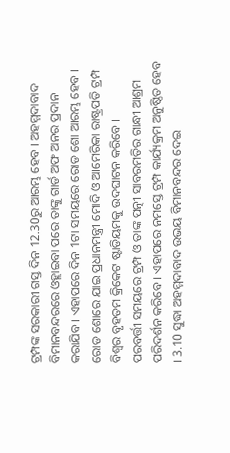ଟ୍ରମ୍ପଙ୍କ ସରକାରୀ ଗସ୍ତ ଦିନ 12.30ରୁ ଆରମ୍ଭ ହେବ । ଅହମ୍ମଦାବାଦ ବିମାନବନ୍ଦରରେ ଓହ୍ଲାଇବା ପରେ ତାଙ୍କୁ ଗାର୍ଡ ଅଫ ଅନର ପ୍ରଦାନ କରାଯିବ । ଏହାପରେ ଦିନ 1ଟା ସମୟରେ ରୋଡ ଶୋ ଆରମ୍ଭ ହେବ । ରୋଡ ଶୋରେ ଯାଇ ପ୍ରଧାନମନ୍ତ୍ରୀ ମୋଦି ଓ ଆମେରିକା ରାଷ୍ଟ୍ରପତି ଟ୍ରମ୍ପ ବିଶ୍ବର ବୃହତମ କ୍ରିକେଟ ଷ୍ଟାଡିୟମକୁ ଉଦଘାଟନ କରିବେ ।
ପରବର୍ତ୍ତୀ ସମୟରେ ଟ୍ରମ୍ପ ଓ ତାଙ୍କ ପତ୍ନୀ ସାବରମତିର ଗାନ୍ଧୀ ଆଶ୍ରମ ପରିଦର୍ଶନ କରିବେ । ଏହାପରେ ନମସ୍ତେ ଟ୍ରମ୍ପ କାର୍ଯ୍ୟକ୍ରମ ଅନୁଷ୍ଠିତ ହେବ । 3.10 ସୁଦ୍ଧା ଅହମ୍ମଦାବାଦ ଉଭୟ ବିମାନବନ୍ଦର ଦେଇ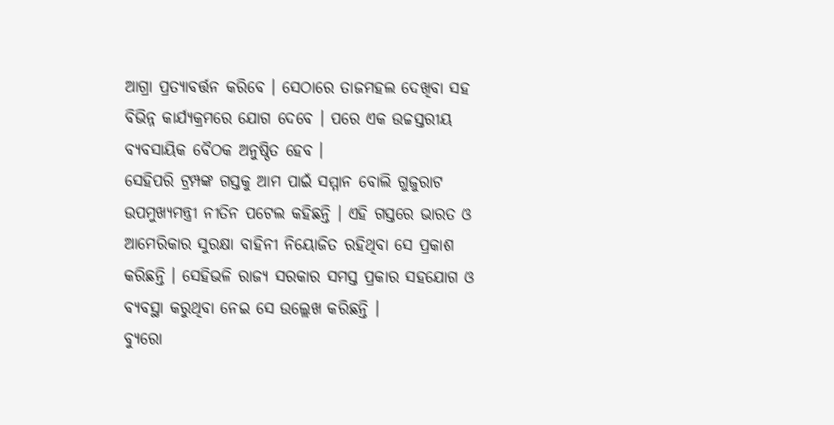ଆଗ୍ରା ପ୍ରତ୍ୟାବର୍ତ୍ତନ କରିବେ । ସେଠାରେ ତାଜମହଲ ଦେଖିବା ସହ ବିଭିନ୍ନ କାର୍ଯ୍ୟକ୍ରମରେ ଯୋଗ ଦେବେ । ପରେ ଏକ ଉଚ୍ଚସ୍ତରୀୟ ବ୍ୟବସାୟିକ ବୈଠକ ଅନୁଷ୍ଠିତ ହେବ ।
ସେହିପରି ଟ୍ରମ୍ପଙ୍କ ଗସ୍ତକୁ ଆମ ପାଇଁ ସମ୍ମାନ ବୋଲି ଗୁଜୁରାଟ ଉପମୁଖ୍ୟମନ୍ତ୍ରୀ ନୀତିନ ପଟେଲ କହିଛନ୍ତି । ଏହି ଗସ୍ତରେ ଭାରତ ଓ ଆମେରିକାର ସୁରକ୍ଷା ବାହିନୀ ନିୟୋଜିତ ରହିଥିବା ସେ ପ୍ରକାଶ କରିଛନ୍ତି । ସେହିଭଳି ରାଜ୍ୟ ସରକାର ସମସ୍ତ ପ୍ରକାର ସହଯୋଗ ଓ ବ୍ୟବସ୍ଥା କରୁଥିବା ନେଇ ସେ ଉଲ୍ଲେଖ କରିଛନ୍ତି ।
ବ୍ୟୁରୋ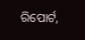ରିପୋର୍ଟ,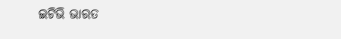ଇଟିଭି ଭାରତ